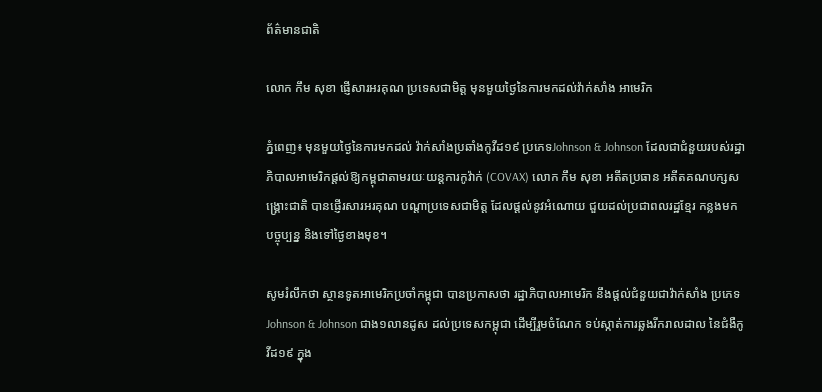ព័ត៌មានជាតិ

លោក កឹម សុខា ផ្ញើសារអរគុណ ប្រទេសជាមិត្ត មុនមួយថ្ងៃនៃការមកដល់វ៉ាក់សាំង អាមេរិក

ភ្នំពេញ៖ មុនមួយថ្ងៃនៃការមកដល់ វ៉ាក់សាំងប្រឆាំងកូវីដ១៩ ប្រភេទJohnson & Johnson ដែលជាជំនួយរបស់រដ្ឋាភិបាលអាមេរិកផ្ដល់ឱ្យកម្ពុជាតាមរយៈយន្ដការកូវ៉ាក់ (COVAX) លោក កឹម សុខា អតីតប្រធាន អតីតគណបក្សសង្គ្រោះជាតិ បានផ្ញើរសារអរគុណ បណ្តាប្រទេសជាមិត្ត ដែលផ្តល់នូវអំណោយ ជួយដល់ប្រជាពលរដ្ឋខ្មែរ កន្លងមក បច្ចុប្បន្ន និងទៅថ្ងៃខាងមុខ។

សូមរំលឹកថា ស្ថានទូតអាមេរិកប្រចាំកម្ពុជា បានប្រកាសថា រដ្ឋាភិបាលអាមេរិក នឹងផ្ដល់ជំនួយជាវ៉ាក់សាំង ប្រភេទ Johnson & Johnson ជាង១លានដូស ដល់ប្រទេសកម្ពុជា ដើម្បីរួមចំណែក ទប់ស្កាត់ការឆ្លងរីករាលដាល នៃជំងឺកូវីដ១៩ ក្នុង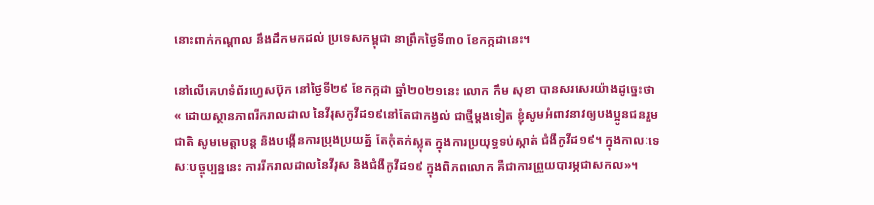នោះពាក់កណ្ដាល នឹងដឹកមកដល់ ប្រទេសកម្ពុជា នាព្រឹកថ្ងៃទី៣០ ខែកក្កដានេះ។

នៅលើគេហទំព័រហ្វេសប៊ុក នៅថ្ងៃទី២៩ ខែកក្កដា ឆ្នាំ២០២១នេះ លោក កឹម សុខា បានសរសេរយ៉ាងដូច្នេះថា « ដោយស្ថានភាពរីករាលដាល នៃវីរុសកូវីដ១៩នៅតែជាកង្វល់ ជាថ្មីម្តងទៀត ខ្ញុំសូមអំពាវនាវឲ្យបងប្អូនជនរួមជាតិ សូមមេត្តាបន្ត និងបង្កើនការប្រុងប្រយត្ន័ តែកុំតក់ស្លុត ក្នុងការប្រយុទ្ធទប់ស្កាត់ ជំងឺកូវីដ១៩។ ក្នុងកាលៈទេសៈបច្ចុប្បន្ននេះ ការរីករាលដាលនៃវីរុស និងជំងឺកូវីដ១៩ ក្នុងពិភពលោក គឺជាការព្រួយបារម្ភជាសកល»។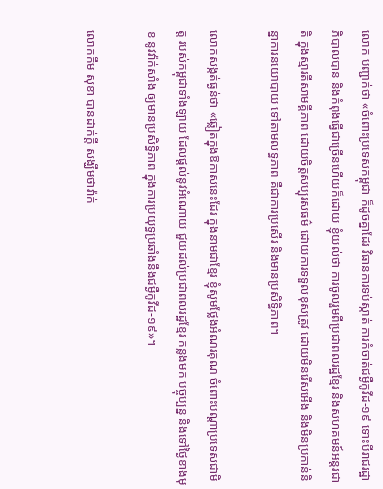លោក បញ្ជាក់ថា «ចំពោះប្រទេសកម្ពុជា ក៏ដូចគ្នាដែរ វិធានការទប់ស្កាត់ ការកំចាត់ជម្ងឺកូវីដ-១៩ ទោះបីរាជរដ្ឋាភិបាលបាន និងកំពុងធ្វើជាច្រើនហើយក៏ដោយ ខ្ញុំយល់ថា ការចូលរួមពីប្រជាពលរដ្ឋខ្មែរ និងសហគមន៍អន្តរជាតិ ក្នុងស្មារតីសាមគ្គីភាព ដោយចិត្តសប្បុរសធម៌ ដោយការទទួលខុសត្រូវ ដោយមិនរើសអើង និងមិនប្រកាន់និន្នាការនយោបាយ ទៅតាមលទ្ធភាព គឺជាការប្រសើរ និងមានប្រសិទ្ធិភាព។

លោកសង្កត់ធ្ងន់ថា «ឆ្លៀតក្នុងឱកាសនេះដែរ ក្នុងនាមជាខ្មែរ ខ្ញុំសូមថ្លែងអំណរគុណ ចំពោះបណ្តាប្រទេសជាមិត្ត របស់កម្ពុជាទាំងឡាយ ដែលផ្តល់នូវអំណោយ ជួយដល់ប្រជាពលរដ្ឋខ្មែរ កន្លងមក បច្ចុប្បន្ន និងទៅថ្ងៃខាងមុខ នូវវ៉ាក់សាំង ឲ្យមានប្រសិទ្ធិភាព ក្នុងការប្រយុទ្ធប្រឆាំងនឹងជម្ងឺកូវីដ-១៩»។

លោកកឹម សុខា បានដាក់ក្ដី សង្ឃឹមថាវ៉ាក់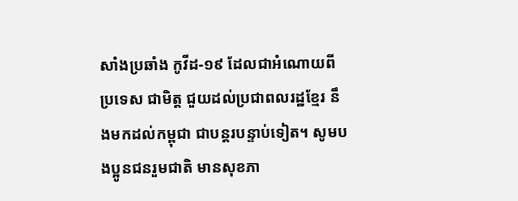សាំងប្រឆាំង កូវីដ-១៩ ដែលជាអំណោយពីប្រទេស ជាមិត្ត ជួយដល់ប្រជាពលរដ្ឋខ្មែរ នឹងមកដល់កម្ពុជា ជាបន្តរបន្ទាប់ទៀត។ សូមបងប្អូនជនរួមជាតិ មានសុខភា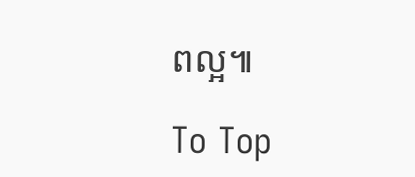ពល្អ៕

To Top